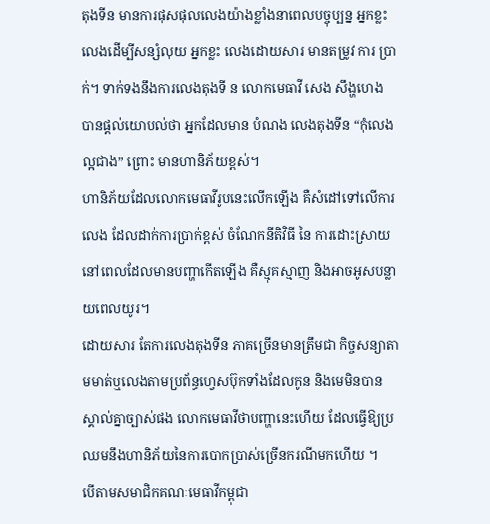តុងទីន មានការផុសផុលលេងយ៉ាងខ្លាំងនាពេលបច្ចុប្បន្ន អ្នកខ្លះ លេងដើម្បីសន្សំលុយ អ្នកខ្លះ លេងដោយសារ មានតម្រូវ ការ ប្រាក់។ ទាក់ទងនឹងការលេងតុងទី ន លោកមេធាវី សេង សឹង្ហហេង បានផ្តល់យោបល់ថា អ្នកដែលមាន បំណង លេងតុងទីន “កុំលេងល្អជាង” ព្រោះ មានហានិភ័យខ្ពស់។
ហានិភ័យដែលលោកមេធាវីរូបនេះលើកឡើង គឺសំដៅទៅលើការលេង ដែលដាក់ការប្រាក់ខ្ពស់ ចំណែកនីតិវិធី នៃ ការដោះស្រាយ នៅពេលដែលមានបញ្ហាកើតឡើង គឺស្មុគស្មាញ និងអាចអូសបន្លាយពេលយូរ។
ដោយសារ តែការលេងតុងទីន ភាគច្រើនមានត្រឹមជា កិច្ចសន្យាតាមមាត់ឬលេងតាមប្រព័ន្ធហ្វេសប៊ុកទាំងដែលកូន និងមេមិនបានស្គាល់គ្នាច្បាស់ផង លោកមេធាវីថាបញ្ហានេះហើយ ដែលធ្វើឱ្យប្រឈមនឹងហានិភ័យនៃការបោកប្រាស់ច្រើនករណីមកហើយ ។
បើតាមសមាជិកគណៈមេធាវីកម្ពុជា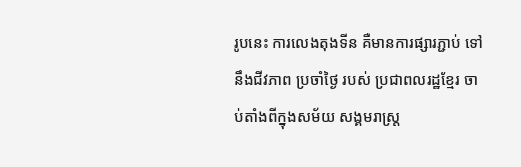រូបនេះ ការលេងតុងទីន គឺមានការផ្សារភ្ជាប់ ទៅនឹងជីវភាព ប្រចាំថ្ងៃ របស់ ប្រជាពលរដ្ឋខ្មែរ ចាប់តាំងពីក្នុងសម័យ សង្គមរាស្ត្រ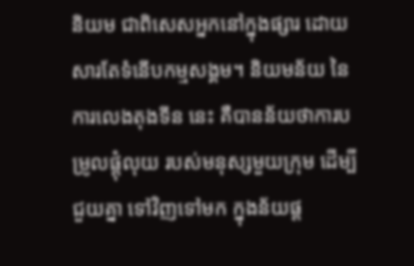និយម ជាពិសេសអ្នកនៅក្នុងផ្សារ ដោយសារតែទំនើបកម្មសង្គម។ និយមន័យ នៃការលេងតុងទីន នេះ គឺបានន័យថាការបម្រូលផ្តុំលុយ របស់មនុស្សមួយក្រុម ដើម្បីជួយគ្នា ទៅវិញទៅមក ក្នុងន័យផ្ត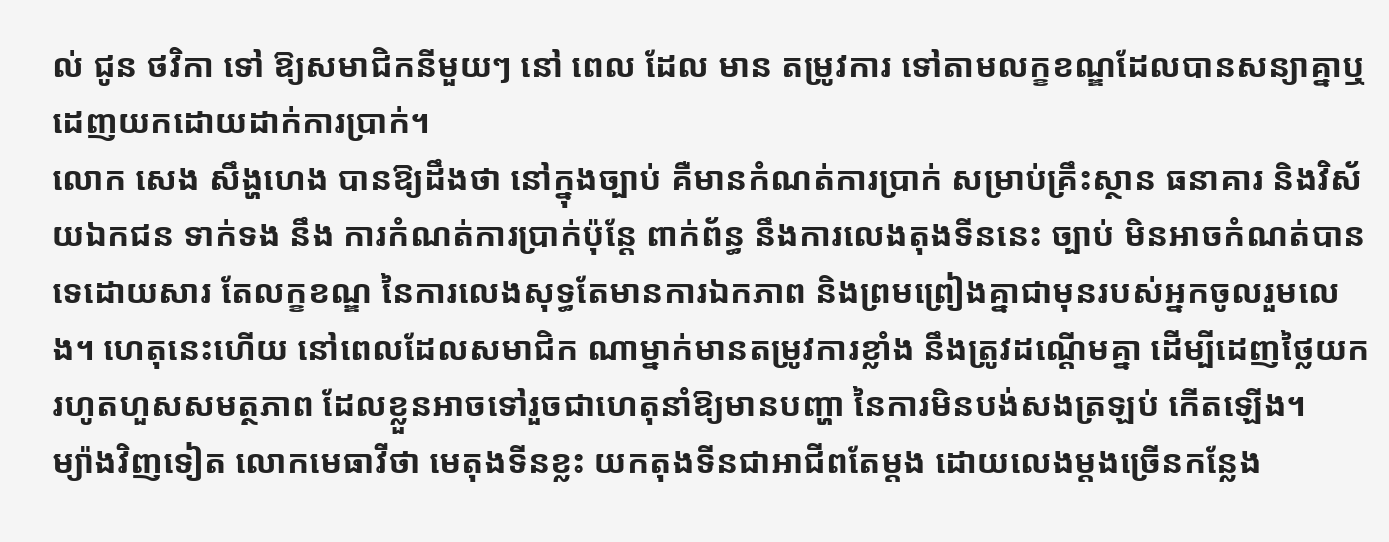ល់ ជូន ថវិកា ទៅ ឱ្យសមាជិកនីមួយៗ នៅ ពេល ដែល មាន តម្រូវការ ទៅតាមលក្ខខណ្ឌដែលបានសន្យាគ្នាឬដេញយកដោយដាក់ការប្រាក់។
លោក សេង សឹង្ហហេង បានឱ្យដឹងថា នៅក្នុងច្បាប់ គឺមានកំណត់ការប្រាក់ សម្រាប់គ្រឹះស្ថាន ធនាគារ និងវិស័យឯកជន ទាក់ទង នឹង ការកំណត់ការប្រាក់ប៉ុន្តែ ពាក់ព័ន្ធ នឹងការលេងតុងទីននេះ ច្បាប់ មិនអាចកំណត់បានទេដោយសារ តែលក្ខខណ្ឌ នៃការលេងសុទ្ធតែមានការឯកភាព និងព្រមព្រៀងគ្នាជាមុនរបស់អ្នកចូលរួមលេង។ ហេតុនេះហើយ នៅពេលដែលសមាជិក ណាម្នាក់មានតម្រូវការខ្លាំង នឹងត្រូវដណ្តើមគ្នា ដើម្បីដេញថ្លៃយករហូតហួសសមត្ថភាព ដែលខ្លួនអាចទៅរួចជាហេតុនាំឱ្យមានបញ្ហា នៃការមិនបង់សងត្រឡប់ កើតឡើង។
ម្យ៉ាងវិញទៀត លោកមេធាវីថា មេតុងទីនខ្លះ យកតុងទីនជាអាជីពតែម្តង ដោយលេងម្តងច្រើនកន្លែង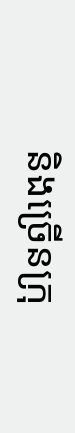និងច្រើនក្រុ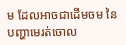ម ដែលអាចជាដើមចម នៃបញ្ហាមេរត់ចោល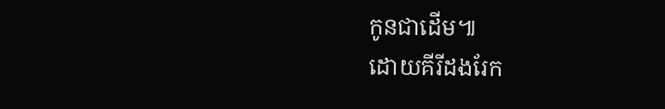កូនជាដើម៕
ដោយគីរីដងរែក